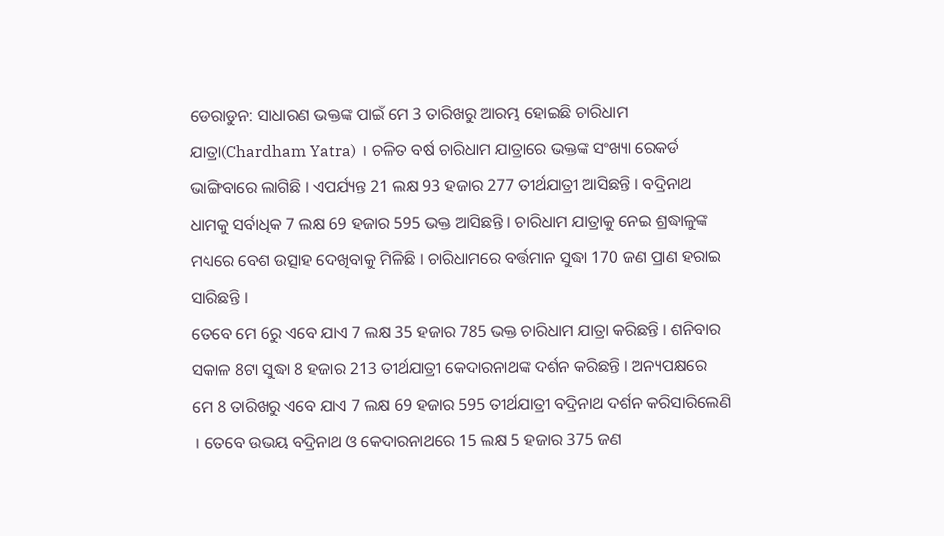ଡେରାଡୁନ: ସାଧାରଣ ଭକ୍ତଙ୍କ ପାଇଁ ମେ 3 ତାରିଖରୁ ଆରମ୍ଭ ହୋଇଛି ଚାରିଧାମ ଯାତ୍ରା(Chardham Yatra) । ଚଳିତ ବର୍ଷ ଚାରିଧାମ ଯାତ୍ରାରେ ଭକ୍ତଙ୍କ ସଂଖ୍ୟା ରେକର୍ଡ ଭାଙ୍ଗିବାରେ ଲାଗିଛି । ଏପର୍ଯ୍ୟନ୍ତ 21 ଲକ୍ଷ 93 ହଜାର 277 ତୀର୍ଥଯାତ୍ରୀ ଆସିଛନ୍ତି । ବଦ୍ରିନାଥ ଧାମକୁ ସର୍ବାଧିକ 7 ଲକ୍ଷ 69 ହଜାର 595 ଭକ୍ତ ଆସିଛନ୍ତି । ଚାରିଧାମ ଯାତ୍ରାକୁ ନେଇ ଶ୍ରଦ୍ଧାଳୁଙ୍କ ମଧ୍ୟରେ ବେଶ ଉତ୍ସାହ ଦେଖିବାକୁ ମିଳିଛି । ଚାରିଧାମରେ ବର୍ତ୍ତମାନ ସୁଦ୍ଧା 170 ଜଣ ପ୍ରାଣ ହରାଇ ସାରିଛନ୍ତି ।
ତେବେ ମେ 6ରୁ ଏବେ ଯାଏ 7 ଲକ୍ଷ 35 ହଜାର 785 ଭକ୍ତ ଚାରିଧାମ ଯାତ୍ରା କରିଛନ୍ତି । ଶନିବାର ସକାଳ 8ଟା ସୁଦ୍ଧା 8 ହଜାର 213 ତୀର୍ଥଯାତ୍ରୀ କେଦାରନାଥଙ୍କ ଦର୍ଶନ କରିଛନ୍ତି । ଅନ୍ୟପକ୍ଷରେ ମେ 8 ତାରିଖରୁ ଏବେ ଯାଏ 7 ଲକ୍ଷ 69 ହଜାର 595 ତୀର୍ଥଯାତ୍ରୀ ବଦ୍ରିନାଥ ଦର୍ଶନ କରିସାରିଲେଣି । ତେବେ ଉଭୟ ବଦ୍ରିନାଥ ଓ କେଦାରନାଥରେ 15 ଲକ୍ଷ 5 ହଜାର 375 ଜଣ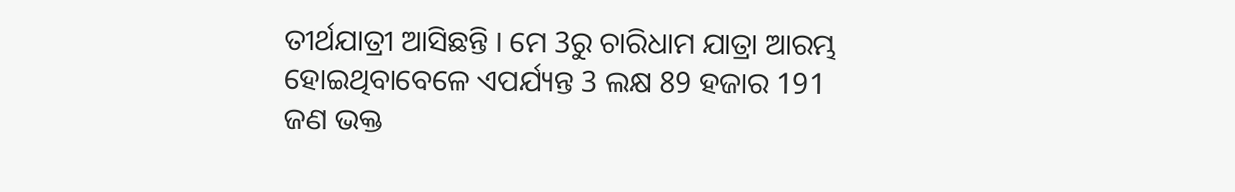ତୀର୍ଥଯାତ୍ରୀ ଆସିଛନ୍ତି । ମେ 3ରୁ ଚାରିଧାମ ଯାତ୍ରା ଆରମ୍ଭ ହୋଇଥିବାବେଳେ ଏପର୍ଯ୍ୟନ୍ତ 3 ଲକ୍ଷ 89 ହଜାର 191 ଜଣ ଭକ୍ତ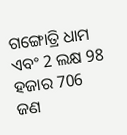ଗଙ୍ଗୋତ୍ରି ଧାମ ଏବଂ 2 ଲକ୍ଷ 98 ହଜାର 706 ଜଣ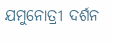ଯମୁନୋତ୍ରୀ ଦର୍ଶନ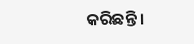କରିଛନ୍ତି ।